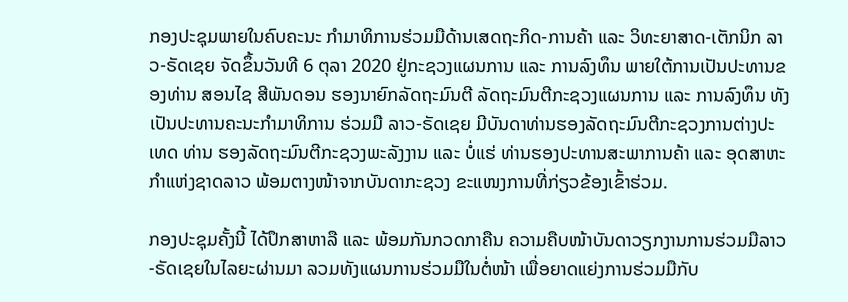ກອງປະຊຸມພາຍໃນຄົບຄະນະ ກໍາມາທິການຮ່ວມມືດ້ານເສດຖະກິດ-ການຄ້າ ແລະ ວິທະຍາສາດ-ເຕັກນິກ ລາວ-ຣັດເຊຍ ຈັດຂຶ້ນວັນທີ 6 ຕຸລາ 2020 ຢູ່ກະຊວງແຜນການ ແລະ ການລົງທຶນ ພາຍໃຕ້ການເປັນປະທານຂອງທ່ານ ສອນໄຊ ສີພັນດອນ ຮອງນາຍົກລັດຖະມົນຕີ ລັດຖະມົນຕີກະຊວງແຜນການ ແລະ ການລົງທຶນ ທັງເປັນປະທານຄະນະກຳມາທິການ ຮ່ວມມື ລາວ-ຣັດເຊຍ ມີບັນດາທ່ານຮອງລັດຖະມົນຕີກະຊວງການຕ່າງປະເທດ ທ່ານ ຮອງລັດຖະມົນຕີກະຊວງພະລັງງານ ແລະ ບໍ່ແຮ່ ທ່ານຮອງປະທານສະພາການຄ້າ ແລະ ອຸດສາຫະກໍາແຫ່ງຊາດລາວ ພ້ອມຕາງໜ້າຈາກບັນດາກະຊວງ ຂະແໜງການທີ່ກ່ຽວຂ້ອງເຂົ້າຮ່ວມ.

ກອງປະຊຸມຄັ້ງນີ້ ໄດ້ປຶກສາຫາລື ແລະ ພ້ອມກັນກວດກາຄືນ ຄວາມຄືບໜ້າບັນດາວຽກງານການຮ່ວມມືລາວ-ຣັດເຊຍໃນໄລຍະຜ່ານມາ ລວມທັງແຜນການຮ່ວມມືໃນຕໍ່ໜ້າ ເພື່ອຍາດແຍ່ງການຮ່ວມມືກັບ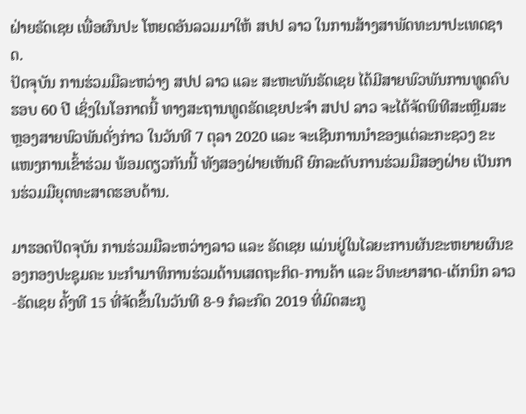ຝ່າຍຣັດເຊຍ ເພື່ອຜົນປະ ໂຫຍດອັນລວມມາໃຫ້ ສປປ ລາວ ໃນການສ້າງສາພັດທະນາປະເທດຊາດ.
ປັດຈຸບັນ ການຮ່ວມມືລະຫວ່າງ ສປປ ລາວ ແລະ ສະຫະພັນຣັດເຊຍ ໄດ້ມີສາຍພົວພັນການທູດຄົບຮອບ 60 ປີ ເຊິ່ງໃນໂອກາດນີ້ ທາງສະຖານທູດຣັດເຊຍປະຈໍາ ສປປ ລາວ ຈະໄດ້ຈັດພິທີສະເຫຼີມສະຫຼອງສາຍພົວພັນດັ່ງກ່າວ ໃນວັນທີ 7 ຕຸລາ 2020 ແລະ ຈະເຊີນການນໍາຂອງແຕ່ລະກະຊວງ ຂະແໜງການເຂົ້າຮ່ວມ ພ້ອມດຽວກັນນີ້ ທັງສອງຝ່າຍເຫັນດີ ຍົກລະດັບການຮ່ວມມືສອງຝ່າຍ ເປັນການຮ່ວມມືຍຸດທະສາດຮອບດ້ານ.

ມາຮອດປັດຈຸບັນ ການຮ່ວມມືລະຫວ່າງລາວ ແລະ ຣັດເຊຍ ແມ່ນຢູ່ໃນໄລຍະການຜັນຂະຫຍາຍຜົນຂອງກອງປະຊຸມຄະ ນະກໍາມາທິການຮ່ວມດ້ານເສດຖະກິດ-ການຄ້າ ແລະ ວິທະຍາສາດ-ເຕັກນິກ ລາວ-ຣັດເຊຍ ຄັ້ງທີ 15 ທີ່ຈັດຂຶ້ນໃນວັນທີ 8-9 ກໍລະກົດ 2019 ທີ່ມົດສະກູ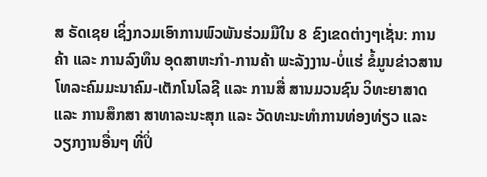ສ ຣັດເຊຍ ເຊິ່ງກວມເອົາການພົວພັນຮ່ວມມືໃນ 8 ຂົງເຂດຕ່າງໆເຊັ່ນ: ການຄ້າ ແລະ ການລົງທຶນ ອຸດສາຫະກໍາ-ການຄ້າ ພະລັງງານ-ບໍ່ແຮ່ ຂໍ້ມູນຂ່າວສານ ໂທລະຄົມມະນາຄົມ-ເຕັກໂນໂລຊີ ແລະ ການສື່ ສານມວນຊົນ ວິທະຍາສາດ ແລະ ການສຶກສາ ສາທາລະນະສຸກ ແລະ ວັດທະນະທໍາການທ່ອງທ່ຽວ ແລະ ວຽກງານອື່ນໆ ທີ່ປິ່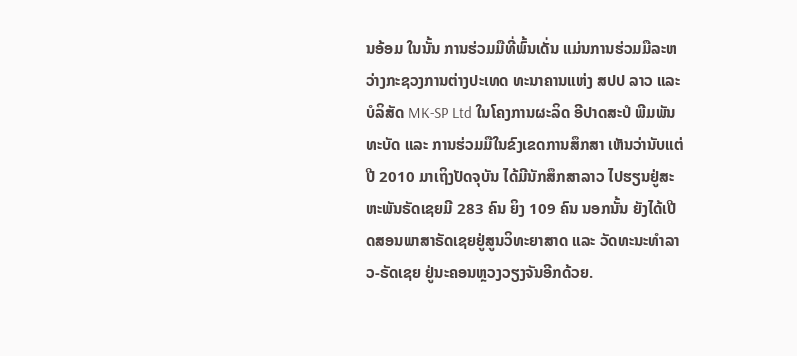ນອ້ອມ ໃນນັ້ນ ການຮ່ວມມືທີ່ພົ້ນເດັ່ນ ແມ່ນການຮ່ວມມືລະຫວ່າງກະຊວງການຕ່າງປະເທດ ທະນາຄານແຫ່ງ ສປປ ລາວ ແລະ ບໍລິສັດ MK-SP Ltd ໃນໂຄງການຜະລິດ ອີປາດສະປໍ ພີມພັນທະບັດ ແລະ ການຮ່ວມມືໃນຂົງເຂດການສຶກສາ ເຫັນວ່ານັບແຕ່ປີ 2010 ມາເຖິງປັດຈຸບັນ ໄດ້ມີນັກສຶກສາລາວ ໄປຮຽນຢູ່ສະຫະພັນຣັດເຊຍມີ 283 ຄົນ ຍິງ 109 ຄົນ ນອກນັ້ນ ຍັງໄດ້ເປີດສອນພາສາຣັດເຊຍຢູ່ສູນວິທະຍາສາດ ແລະ ວັດທະນະທໍາລາວ-ຣັດເຊຍ ຢູ່ນະຄອນຫຼວງວຽງຈັນອີກດ້ວຍ.